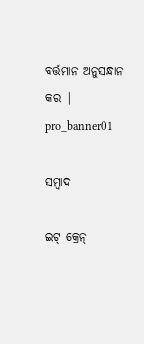ବର୍ତ୍ତମାନ ଅନୁସନ୍ଧାନ କର |
pro_banner01

ସମ୍ବାଦ

ଇଟ୍ କ୍ରେନ୍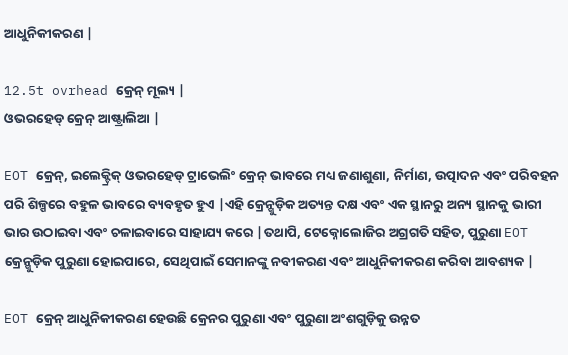ଆଧୁନିକୀକରଣ |

12.5t ovrhead କ୍ରେନ୍ ମୂଲ୍ୟ |
ଓଭରହେଡ୍ କ୍ରେନ୍ ଆଷ୍ଟ୍ରାଲିଆ |

EOT କ୍ରେନ୍, ଇଲେକ୍ଟ୍ରିକ୍ ଓଭରହେଡ୍ ଟ୍ରାଭେଲିଂ କ୍ରେନ୍ ଭାବରେ ମଧ୍ୟ ଜଣାଶୁଣା, ନିର୍ମାଣ, ଉତ୍ପାଦନ ଏବଂ ପରିବହନ ପରି ଶିଳ୍ପରେ ବହୁଳ ଭାବରେ ବ୍ୟବହୃତ ହୁଏ |ଏହି କ୍ରେନ୍ଗୁଡ଼ିକ ଅତ୍ୟନ୍ତ ଦକ୍ଷ ଏବଂ ଏକ ସ୍ଥାନରୁ ଅନ୍ୟ ସ୍ଥାନକୁ ଭାରୀ ଭାର ଉଠାଇବା ଏବଂ ଚଳାଇବାରେ ସାହାଯ୍ୟ କରେ |ତଥାପି, ଟେକ୍ନୋଲୋଜିର ଅଗ୍ରଗତି ସହିତ, ପୁରୁଣା EOT କ୍ରେନ୍ଗୁଡ଼ିକ ପୁରୁଣା ହୋଇପାରେ, ସେଥିପାଇଁ ସେମାନଙ୍କୁ ନବୀକରଣ ଏବଂ ଆଧୁନିକୀକରଣ କରିବା ଆବଶ୍ୟକ |

EOT କ୍ରେନ୍ ଆଧୁନିକୀକରଣ ହେଉଛି କ୍ରେନର ପୁରୁଣା ଏବଂ ପୁରୁଣା ଅଂଶଗୁଡ଼ିକୁ ଉନ୍ନତ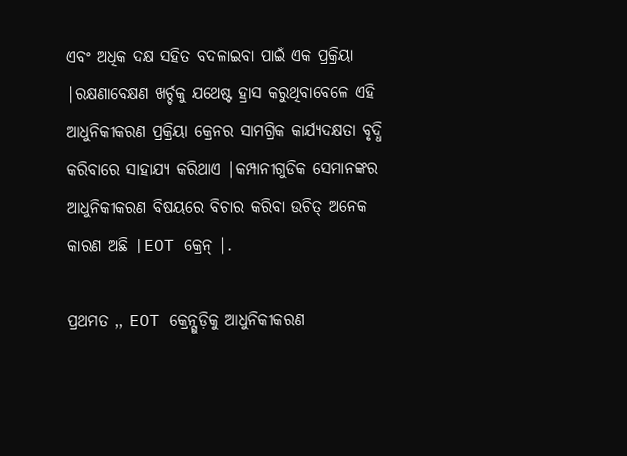ଏବଂ ଅଧିକ ଦକ୍ଷ ସହିତ ବଦଳାଇବା ପାଇଁ ଏକ ପ୍ରକ୍ରିୟା |ରକ୍ଷଣାବେକ୍ଷଣ ଖର୍ଚ୍ଚକୁ ଯଥେଷ୍ଟ ହ୍ରାସ କରୁଥିବାବେଳେ ଏହି ଆଧୁନିକୀକରଣ ପ୍ରକ୍ରିୟା କ୍ରେନର ସାମଗ୍ରିକ କାର୍ଯ୍ୟଦକ୍ଷତା ବୃଦ୍ଧି କରିବାରେ ସାହାଯ୍ୟ କରିଥାଏ |କମ୍ପାନୀଗୁଡିକ ସେମାନଙ୍କର ଆଧୁନିକୀକରଣ ବିଷୟରେ ବିଚାର କରିବା ଉଚିତ୍ ଅନେକ କାରଣ ଅଛି |EOT କ୍ରେନ୍ |.

ପ୍ରଥମତ ,, EOT କ୍ରେନ୍ଗୁଡ଼ିକୁ ଆଧୁନିକୀକରଣ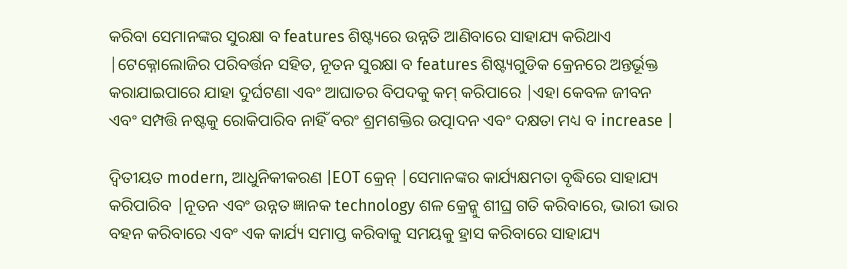କରିବା ସେମାନଙ୍କର ସୁରକ୍ଷା ବ features ଶିଷ୍ଟ୍ୟରେ ଉନ୍ନତି ଆଣିବାରେ ସାହାଯ୍ୟ କରିଥାଏ |ଟେକ୍ନୋଲୋଜିର ପରିବର୍ତ୍ତନ ସହିତ, ନୂତନ ସୁରକ୍ଷା ବ features ଶିଷ୍ଟ୍ୟଗୁଡିକ କ୍ରେନରେ ଅନ୍ତର୍ଭୂକ୍ତ କରାଯାଇପାରେ ଯାହା ଦୁର୍ଘଟଣା ଏବଂ ଆଘାତର ବିପଦକୁ କମ୍ କରିପାରେ |ଏହା କେବଳ ଜୀବନ ଏବଂ ସମ୍ପତ୍ତି ନଷ୍ଟକୁ ରୋକିପାରିବ ନାହିଁ ବରଂ ଶ୍ରମଶକ୍ତିର ଉତ୍ପାଦନ ଏବଂ ଦକ୍ଷତା ମଧ୍ୟ ବ increase |

ଦ୍ୱିତୀୟତ modern, ଆଧୁନିକୀକରଣ |EOT କ୍ରେନ୍ |ସେମାନଙ୍କର କାର୍ଯ୍ୟକ୍ଷମତା ବୃଦ୍ଧିରେ ସାହାଯ୍ୟ କରିପାରିବ |ନୂତନ ଏବଂ ଉନ୍ନତ ଜ୍ଞାନକ technology ଶଳ କ୍ରେନ୍କୁ ଶୀଘ୍ର ଗତି କରିବାରେ, ଭାରୀ ଭାର ବହନ କରିବାରେ ଏବଂ ଏକ କାର୍ଯ୍ୟ ସମାପ୍ତ କରିବାକୁ ସମୟକୁ ହ୍ରାସ କରିବାରେ ସାହାଯ୍ୟ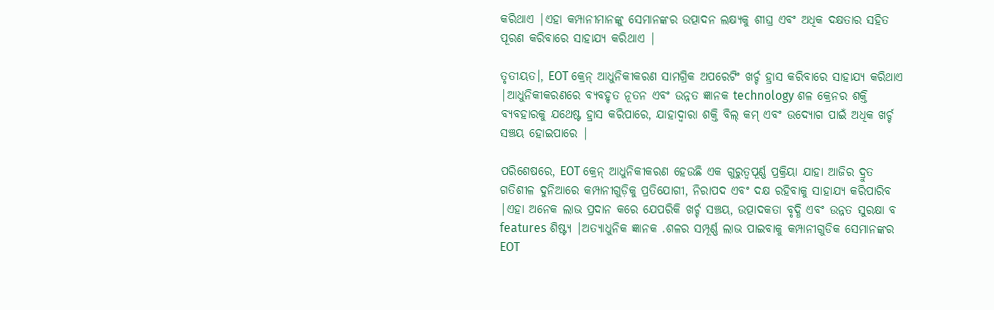କରିଥାଏ |ଏହା କମ୍ପାନୀମାନଙ୍କୁ ସେମାନଙ୍କର ଉତ୍ପାଦନ ଲକ୍ଷ୍ୟକୁ ଶୀଘ୍ର ଏବଂ ଅଧିକ ଦକ୍ଷତାର ସହିତ ପୂରଣ କରିବାରେ ସାହାଯ୍ୟ କରିଥାଏ |

ତୃତୀୟତ।, EOT କ୍ରେନ୍ ଆଧୁନିକୀକରଣ ସାମଗ୍ରିକ ଅପରେଟିଂ ଖର୍ଚ୍ଚ ହ୍ରାସ କରିବାରେ ସାହାଯ୍ୟ କରିଥାଏ |ଆଧୁନିକୀକରଣରେ ବ୍ୟବହୃତ ନୂତନ ଏବଂ ଉନ୍ନତ ଜ୍ଞାନକ technology ଶଳ କ୍ରେନର ଶକ୍ତି ବ୍ୟବହାରକୁ ଯଥେଷ୍ଟ ହ୍ରାସ କରିପାରେ, ଯାହାଦ୍ୱାରା ଶକ୍ତି ବିଲ୍ କମ୍ ଏବଂ ଉଦ୍ୟୋଗ ପାଇଁ ଅଧିକ ଖର୍ଚ୍ଚ ସଞ୍ଚୟ ହୋଇପାରେ |

ପରିଶେଷରେ, EOT କ୍ରେନ୍ ଆଧୁନିକୀକରଣ ହେଉଛି ଏକ ଗୁରୁତ୍ୱପୂର୍ଣ୍ଣ ପ୍ରକ୍ରିୟା ଯାହା ଆଜିର ଦ୍ରୁତ ଗତିଶୀଳ ଦୁନିଆରେ କମ୍ପାନୀଗୁଡ଼ିକୁ ପ୍ରତିଯୋଗୀ, ନିରାପଦ ଏବଂ ଦକ୍ଷ ରହିବାକୁ ସାହାଯ୍ୟ କରିପାରିବ |ଏହା ଅନେକ ଲାଭ ପ୍ରଦାନ କରେ ଯେପରିକି ଖର୍ଚ୍ଚ ସଞ୍ଚୟ, ଉତ୍ପାଦକତା ବୃଦ୍ଧି ଏବଂ ଉନ୍ନତ ସୁରକ୍ଷା ବ features ଶିଷ୍ଟ୍ୟ |ଅତ୍ୟାଧୁନିକ ଜ୍ଞାନକ .ଶଳର ସମ୍ପୂର୍ଣ୍ଣ ଲାଭ ପାଇବାକୁ କମ୍ପାନୀଗୁଡିକ ସେମାନଙ୍କର EOT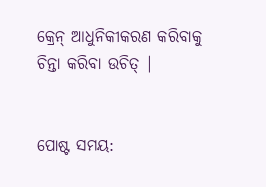କ୍ରେନ୍ ଆଧୁନିକୀକରଣ କରିବାକୁ ଚିନ୍ତା କରିବା ଉଚିତ୍ |


ପୋଷ୍ଟ ସମୟ: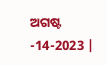ଅଗଷ୍ଟ -14-2023 |